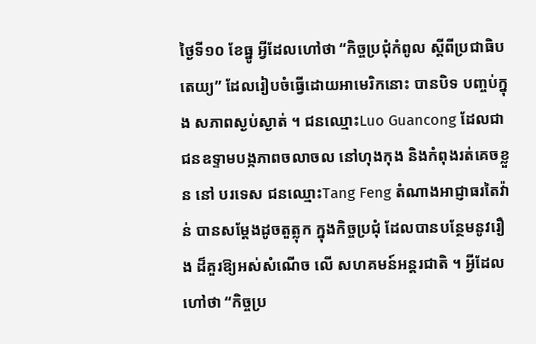ថ្ងៃទី១០ ខែធ្នូ អ្វីដែលហៅថា “កិច្ចប្រជុំកំពូល ស្តីពីប្រជាធិបតេយ្យ” ដែលរៀបចំធ្វើដោយអាមេរិកនោះ បានបិទ បញ្ចប់ក្នុង សភាពស្ងប់ស្ងាត់ ។ ជនឈ្មោះLuo Guancong ដែលជាជនឧទ្ទាមបង្កភាពចលាចល នៅហុងកុង និងកំពុងរត់គេចខ្លួន នៅ បរទេស ជនឈ្មោះTang Feng តំណាងអាជ្ញាធរតៃវ៉ាន់ បានសម្តែងដូចតួត្លុក ក្នុងកិច្ចប្រជុំ ដែលបានបន្ថែមនូវរឿង ដ៏គួរឱ្យអស់សំណើច លើ សហគមន៍អន្តរជាតិ ។ អ្វីដែលហៅថា “កិច្ចប្រ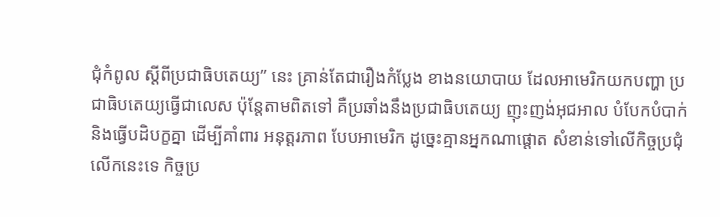ជុំកំពូល ស្តីពីប្រជាធិបតេយ្យ” នេះ គ្រាន់តែជារឿងកំប្លែង ខាងនយោបាយ ដែលអាមេរិកយកបញ្ហា ប្រជាធិបតេយ្យធ្វើជាលេស ប៉ុន្តែតាមពិតទៅ គឺប្រឆាំងនឹងប្រជាធិបតេយ្យ ញុះញង់អុជអាល បំបែកបំបាក់និងធ្វើបដិបក្ខគ្នា ដើម្បីគាំពារ អនុត្តរភាព បែបអាមេរិក ដូច្នេះគ្មានអ្នកណាផ្តោត សំខាន់ទៅលើកិច្ចប្រជុំ លើកនេះទេ កិច្ចប្រ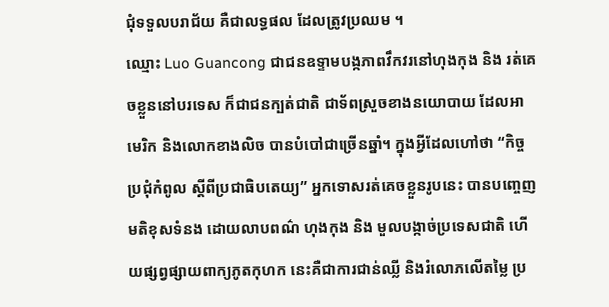ជុំទទួលបរាជ័យ គឺជាលទ្ធផល ដែលត្រូវប្រឈម ។
ឈ្មោះ Luo Guancong ជាជនឧទ្ទាមបង្កភាពវឹកវរនៅហុងកុង និង រត់គេចខ្លួននៅបរទេស ក៏ជាជនក្បត់ជាតិ ជាទ័ពស្រួចខាងនយោបាយ ដែលអាមេរិក និងលោកខាងលិច បានបំបៅជាច្រើនឆ្នាំ។ ក្នុងអ្វីដែលហៅថា “កិច្ចប្រជុំកំពូល ស្តីពីប្រជាធិបតេយ្យ” អ្នកទោសរត់គេចខ្លួនរូបនេះ បានបញ្ចេញមតិខុសទំនង ដោយលាបពណ៌ ហុងកុង និង មួលបង្កាច់ប្រទេសជាតិ ហើយផ្សព្វផ្សាយពាក្យភូតកុហក នេះគឺជាការជាន់ឈ្លី និងរំលោភលើតម្លៃ ប្រ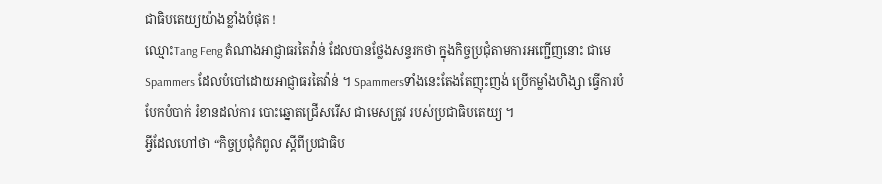ជាធិបតេយ្យយ៉ាងខ្លាំងបំផុត !
ឈ្មោះTang Feng តំណាងអាជ្ញាធរតៃវ៉ាន់ ដែលបានថ្លែងសន្ទរកថា ក្នុងកិច្ចប្រជុំតាមការអញ្ជើញនោះ ជាមេ Spammers ដែលបំបៅដោយអាជ្ញាធរតៃវ៉ាន់ ។ Spammersទាំងនេះតែងតែញុះញង់ ប្រើកម្លាំងហិង្សា ធ្វើការបំបែកបំបាក់ រំខានដល់ការ បោះឆ្នោតជ្រើសរើស ជាមេសត្រូវ របស់ប្រជាធិបតេយ្យ ។
អ្វីដែលហៅថា “កិច្ចប្រជុំកំពូល ស្តីពីប្រជាធិប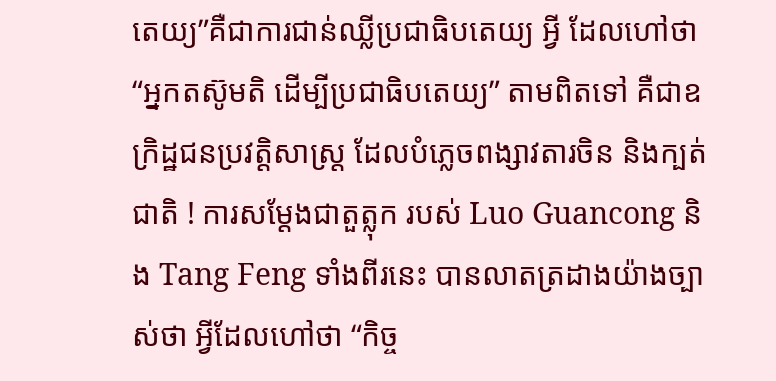តេយ្យ”គឺជាការជាន់ឈ្លីប្រជាធិបតេយ្យ អ្វី ដែលហៅថា “អ្នកតស៊ូមតិ ដើម្បីប្រជាធិបតេយ្យ” តាមពិតទៅ គឺជាឧក្រិដ្ឋជនប្រវត្តិសាស្ត្រ ដែលបំភ្លេចពង្សាវតារចិន និងក្បត់ជាតិ ! ការសម្តែងជាតួត្លុក របស់ Luo Guancong និង Tang Feng ទាំងពីរនេះ បានលាតត្រដាងយ៉ាងច្បាស់ថា អ្វីដែលហៅថា “កិច្ច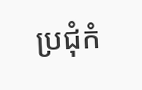ប្រជុំកំ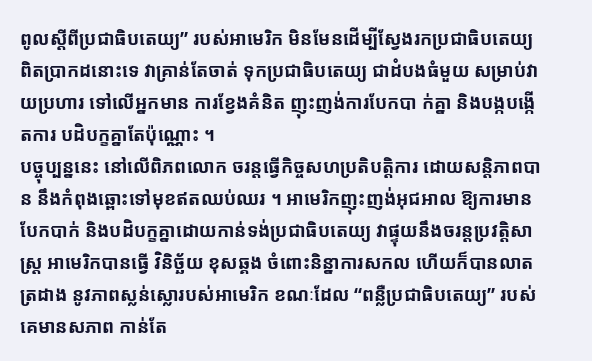ពូលស្តីពីប្រជាធិបតេយ្យ” របស់អាមេរិក មិនមែនដើម្បីស្វែងរកប្រជាធិបតេយ្យ ពិតប្រាកដនោះទេ វាគ្រាន់តែចាត់ ទុកប្រជាធិបតេយ្យ ជាដំបងធំមួយ សម្រាប់វាយប្រហារ ទៅលើអ្នកមាន ការខ្វែងគំនិត ញុះញង់ការបែកបា ក់គ្នា និងបង្កបង្កើតការ បដិបក្ខគ្នាតែប៉ុណ្ណោះ ។
បច្ចុប្បន្ននេះ នៅលើពិភពលោក ចរន្តធ្វើកិច្ចសហប្រតិបតិ្តការ ដោយសន្តិភាពបាន នឹងកំពុងឆ្ពោះទៅមុខឥតឈប់ឈរ ។ អាមេរិកញុះញង់អុជអាល ឱ្យការមានបែកបាក់ និងបដិបក្ខគ្នាដោយកាន់ទង់ប្រជាធិបតេយ្យ វាផ្ទុយនឹងចរន្តប្រវតិ្តសាស្ត្រ អាមេរិកបានធ្វើ វិនិច្ឆ័យ ខុសឆ្គង ចំពោះនិន្នាការសកល ហើយក៏បានលាតត្រដាង នូវភាពស្លន់ស្លោរបស់អាមេរិក ខណៈដែល “ពន្លឺប្រជាធិបតេយ្យ” របស់គេមានសភាព កាន់តែ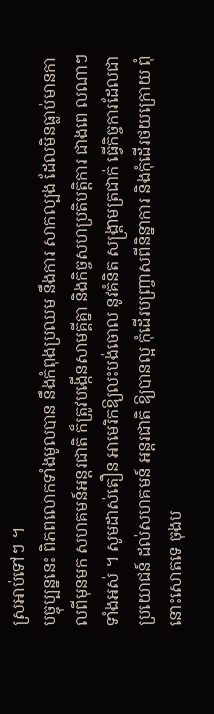ស្រអាប់ទៅៗ ។
បច្ចុប្បន្ននេះ ពិភពលោកទាំងមូលបាន នឹងកំពុងប្រឈម នឹងការ សាកល្បង ដែលមិនធ្លាប់មានកាលពីមុនមក សហគមន៍អន្តរជាតិ ក៏ត្រូវបង្កើនសាមគ្គីគ្នា និងកិច្ចសហប្រតិបតិ្តការ ជាងពេ លណាៗ ទាំងអស់ ។ សូមដាស់តឿន អាមេរិកឱ្យលះបង់ចោល នូវគំនិត សង្គ្រាមត្រជាក់ ធ្វើកិច្ចការដែលជាប្រយោជន៍ ដល់សហគមន៍ អន្តរជាតិ ឱ្យបានល្អ កុំដើរបញ្ច្រាសពីនិន្នាការ និងកុំដើរថយក្រោយ ពុំនោះសោតទេ ចុងប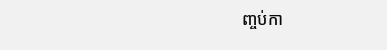ញ្ចប់កា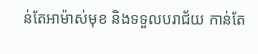ន់តែអាម៉ាស់មុខ និងទទួលបរាជ័យ កាន់តែ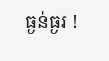ធ្ងន់ធ្ងរ !